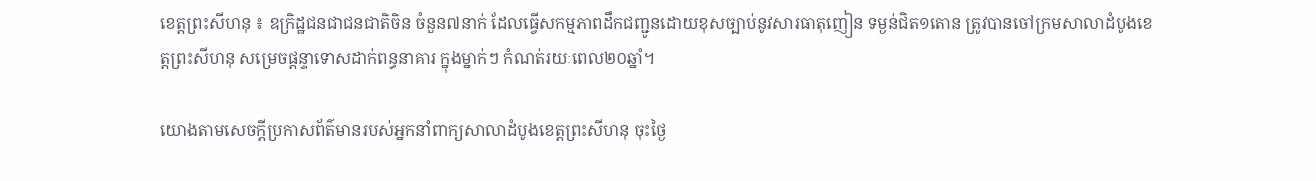ខេត្តព្រះសីហនុ ៖ ឧក្រិដ្ឋជនជាជនជាតិចិន ចំនួន៧នាក់ ដែលធ្វើសកម្មភាពដឹកជញ្ជូនដោយខុសច្បាប់នូវសារធាតុញៀន ទម្ងន់ជិត១តោន ត្រូវបានចៅក្រមសាលាដំបូងខេត្តព្រះសីហនុ សម្រេចផ្តន្ទាទោសដាក់ពន្ធនាគារ ក្នុងម្នាក់ៗ កំណត់រយៈពេល២០ឆ្នាំ។

យោងតាមសេចក្តីប្រកាសព័ត៌មានរបស់អ្នកនាំពាក្យសាលាដំបូងខេត្តព្រះសីហនុ ចុះថ្ងៃ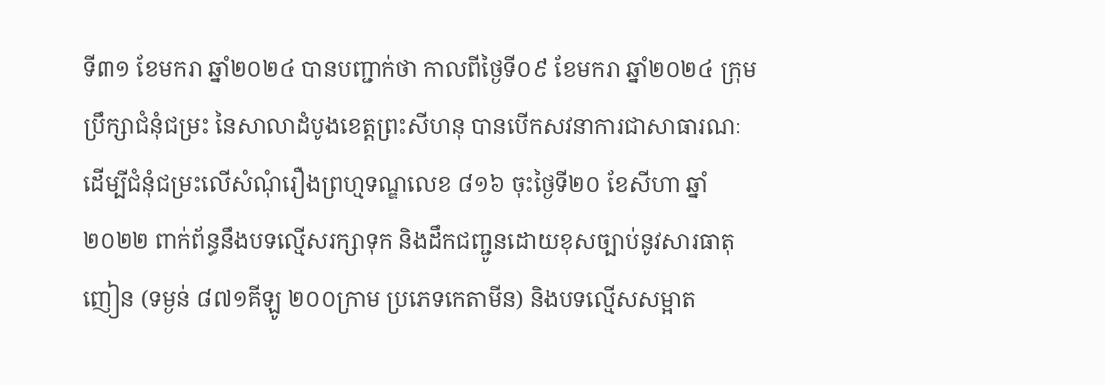ទី៣១ ខែមករា ឆ្នាំ២០២៤ បានបញ្ជាក់ថា កាលពីថ្ងៃទី០៩ ខែមករា ឆ្នាំ២០២៤ ក្រុមប្រឹក្សាជំនុំជម្រះ នៃសាលាដំបូងខេត្តព្រះសីហនុ បានបើកសវនាការជាសាធារណៈ ដើម្បីជំនុំជម្រះលើសំណុំរឿងព្រហ្មទណ្ឌលេខ ៨១៦ ចុះថ្ងៃទី២០ ខែសីហា ឆ្នាំ២០២២ ពាក់ព័ន្ធនឹងបទល្មើសរក្សាទុក និងដឹកជញ្ជូនដោយខុសច្បាប់នូវសារធាតុញៀន (ទម្ងន់ ៨៧១គីឡូ ២០០ក្រាម ប្រភេទកេតាមីន) និងបទល្មើសសម្អាត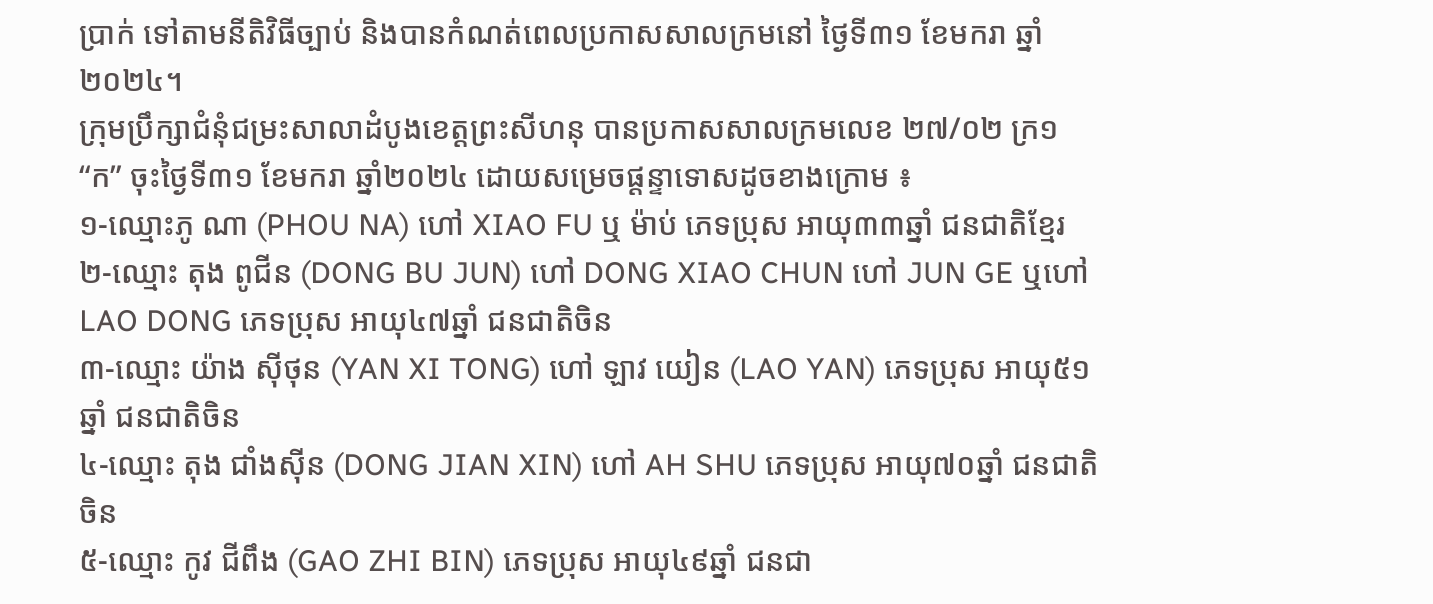ប្រាក់ ទៅតាមនីតិវិធីច្បាប់ និងបានកំណត់ពេលប្រកាសសាលក្រមនៅ ថ្ងៃទី៣១ ខែមករា ឆ្នាំ២០២៤។
ក្រុមប្រឹក្សាជំនុំជម្រះសាលាដំបូងខេត្តព្រះសីហនុ បានប្រកាសសាលក្រមលេខ ២៧/០២ ក្រ១ “ក” ចុះថ្ងៃទី៣១ ខែមករា ឆ្នាំ២០២៤ ដោយសម្រេចផ្តន្ទាទោសដូចខាងក្រោម ៖
១-ឈ្មោះភូ ណា (PHOU NA) ហៅ XIAO FU ឬ ម៉ាប់ ភេទប្រុស អាយុ៣៣ឆ្នាំ ជនជាតិខ្មែរ
២-ឈ្មោះ តុង ពូជីន (DONG BU JUN) ហៅ DONG XIAO CHUN ហៅ JUN GE ឬហៅ LAO DONG ភេទប្រុស អាយុ៤៧ឆ្នាំ ជនជាតិចិន
៣-ឈ្មោះ យ៉ាង ស៊ីថុន (YAN XI TONG) ហៅ ឡាវ យៀន (LAO YAN) ភេទប្រុស អាយុ៥១ឆ្នាំ ជនជាតិចិន
៤-ឈ្មោះ តុង ជាំងស៊ីន (DONG JIAN XIN) ហៅ AH SHU ភេទប្រុស អាយុ៧០ឆ្នាំ ជនជាតិចិន
៥-ឈ្មោះ កូវ ជីពឹង (GAO ZHI BIN) ភេទប្រុស អាយុ៤៩ឆ្នាំ ជនជា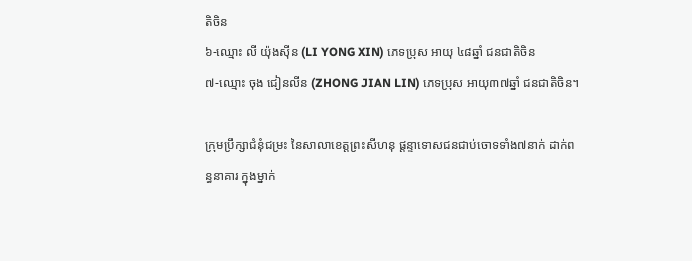តិចិន
៦-ឈ្មោះ លី យ៉ុងស៊ីន (LI YONG XIN) ភេទប្រុស អាយុ ៤៨ឆ្នាំ ជនជាតិចិន
៧-ឈ្មោះ ចុង ជៀនលីន (ZHONG JIAN LIN) ភេទប្រុស អាយុ៣៧ឆ្នាំ ជនជាតិចិន។

ក្រុមប្រឹក្សាជំនុំជម្រះ នៃសាលាខេត្តព្រះសីហនុ ផ្តន្ទាទោសជនជាប់ចោទទាំង៧នាក់ ដាក់ពន្ធនាគារ ក្នុងម្នាក់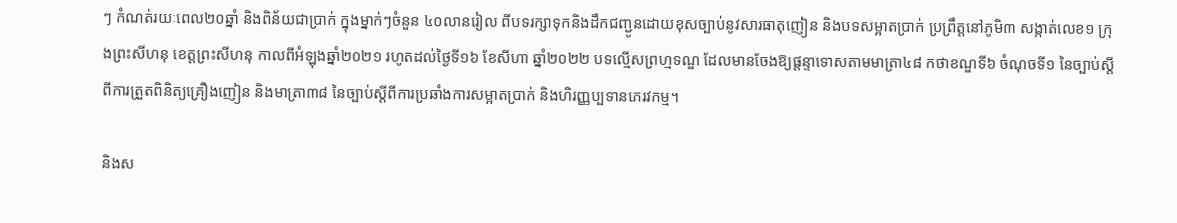ៗ កំណត់រយៈពេល២០ឆ្នាំ និងពិន័យជាប្រាក់ ក្នុងម្នាក់ៗចំនួន ៤០លានរៀល ពីបទរក្សាទុកនិងដឹកជញ្ជូនដោយខុសច្បាប់នូវសារធាតុញៀន និងបទសម្អាតប្រាក់ ប្រព្រឹត្តនៅភូមិ៣ សង្កាត់លេខ១ ក្រុងព្រះសីហនុ ខេត្តព្រះសីហនុ កាលពីអំឡុងឆ្នាំ២០២១ រហូតដល់ថ្ងៃទី១៦ ខែសីហា ឆ្នាំ២០២២ បទល្មើសព្រហ្មទណ្ឌ ដែលមានចែងឱ្យផ្តន្ទាទោសតាមមាត្រា៤៨ កថាខណ្ឌទី៦ ចំណុចទី១ នៃច្បាប់ស្តីពីការត្រួតពិនិត្យគ្រឿងញៀន និងមាត្រា៣៨ នៃច្បាប់ស្តីពីការប្រឆាំងការសម្អាតប្រាក់ និងហិរញ្ញប្បទានភេរវកម្ម។

និងស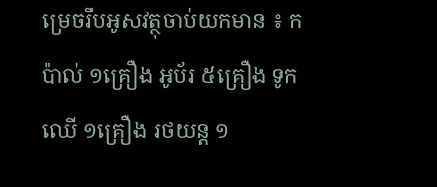ម្រេចរឹបអូសវត្ថុចាប់យកមាន ៖ កប៉ាល់ ១គ្រឿង អូប័រ ៥គ្រឿង ទូកឈើ ១គ្រឿង រថយន្ត ១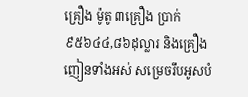គ្រឿង ម៉ូតូ ៣គ្រឿង ប្រាក់ ៩៥៦៤៤,៨៦ដុល្លារ និងគ្រឿងញៀនទាំងអស់ សម្រេចរឹបអូសបំ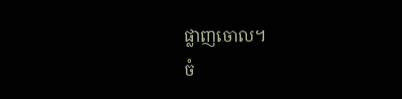ផ្លាញចោល។
ចំ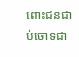ពោះជនជាប់ចោទជា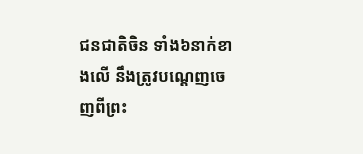ជនជាតិចិន ទាំង៦នាក់ខាងលើ នឹងត្រូវបណ្តេញចេញពីព្រះ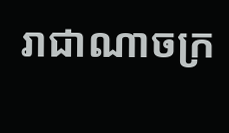រាជាណាចក្រ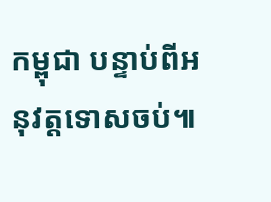កម្ពុជា បន្ទាប់ពីអនុវត្តទោសចប់៕